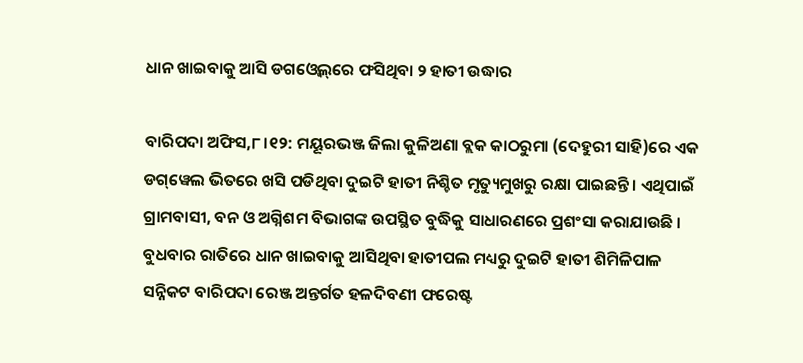ଧାନ ଖାଇବାକୁ ଆସି ଡଗଓ୍ବେଲ୍‌ରେ ଫସିଥିବା ୨ ହାତୀ ଉଦ୍ଧାର

ବାରିପଦା ଅଫିସ,୮।୧୨: ମୟୂରଭଞ୍ଜ ଜିଲା କୁଳିଅଣା ବ୍ଲକ କାଠରୁମା (ଦେହୁରୀ ସାହି)ରେ ଏକ ଡଗ୍‌ୱେଲ ଭିତରେ ଖସି ପଡିଥିବା ଦୁଇଟି ହାତୀ ନିଶ୍ଚିତ ମୃତ୍ୟୁମୁଖରୁ ରକ୍ଷା ପାଇଛନ୍ତି । ଏଥିପାଇଁ ଗ୍ରାମବାସୀ, ବନ ଓ ଅଗ୍ନିଶମ ବିଭାଗଙ୍କ ଉପସ୍ଥିତ ବୁଦ୍ଧିକୁ ସାଧାରଣରେ ପ୍ରଶଂସା କରାଯାଉଛି । ବୁଧବାର ରାତିରେ ଧାନ ଖାଇବାକୁ ଆସିଥିବା ହାତୀପଲ ମଧ୍ୟରୁ ଦୁଇଟି ହାତୀ ଶିମିଳିପାଳ ସନ୍ନିକଟ ବାରିପଦା ରେଞ୍ଜ ଅନ୍ତର୍ଗତ ହଳଦିବଣୀ ଫରେଷ୍ଟ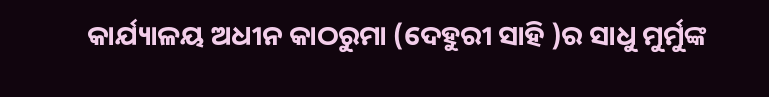କାର୍ଯ୍ୟାଳୟ ଅଧୀନ କାଠରୁମା (ଦେହୁରୀ ସାହି )ର ସାଧୁ ମୁର୍ମୁଙ୍କ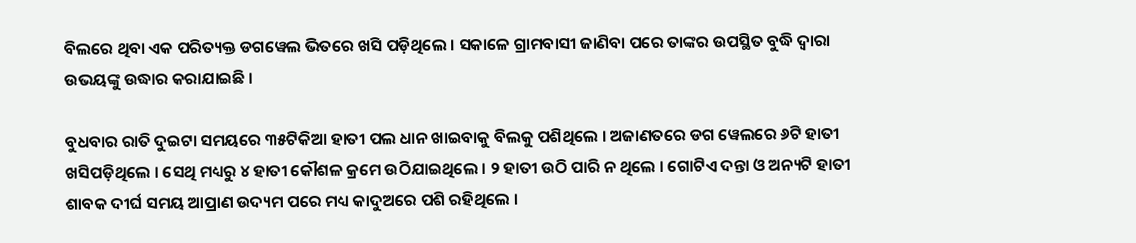ବିଲରେ ଥିବା ଏକ ପରିତ୍ୟକ୍ତ ଡଗୱେଲ ଭିତରେ ଖସି ପଡ଼ିଥିଲେ । ସକାଳେ ଗ୍ରାମବାସୀ ଜାଣିବା ପରେ ତାଙ୍କର ଉପସ୍ଥିତ ବୁଦ୍ଧି ଦ୍ୱାରା ଉଭୟଙ୍କୁ ଉଦ୍ଧାର କରାଯାଇଛି ।

ବୁଧବାର ରାତି ଦୁଇଟା ସମୟରେ ୩୫ଟିକିଆ ହାତୀ ପଲ ଧାନ ଖାଇବାକୁ ବିଲକୁ ପଶିଥିଲେ । ଅଜାଣତରେ ଡଗ ୱେଲରେ ୬ଟି ହାତୀ ଖସିପଡ଼ିଥିଲେ । ସେଥି ମଧ୍ୟରୁ ୪ ହାତୀ କୌଶଳ କ୍ରମେ ଉଠିଯାଇଥିଲେ । ୨ ହାତୀ ଉଠି ପାରି ନ ଥିଲେ । ଗୋଟିଏ ଦନ୍ତା ଓ ଅନ୍ୟଟି ହାତୀ ଶାବକ ଦୀର୍ଘ ସମୟ ଆପ୍ରାଣ ଉଦ୍ୟମ ପରେ ମଧ୍ୟ କାଦୁଅରେ ପଶି ରହିଥିଲେ ।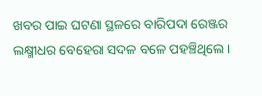ଖବର ପାଇ ଘଟଣା ସ୍ଥଳରେ ବାରିପଦା ରେଞ୍ଜର ଲକ୍ଷ୍ମୀଧର ବେହେରା ସଦଳ ବଳେ ପହଞ୍ଚିଥିଲେ ।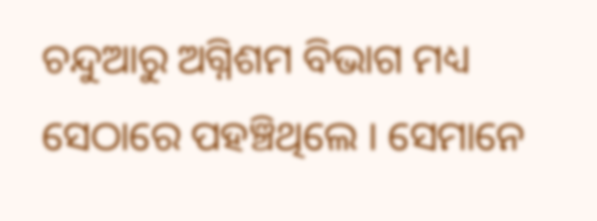ଚନ୍ଦୁଆରୁ ଅଗ୍ନିଶମ ବିଭାଗ ମଧ୍ୟ ସେଠାରେ ପହଞ୍ଚିଥିଲେ । ସେମାନେ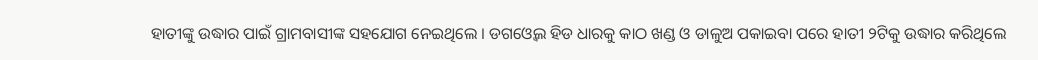ହାତୀଙ୍କୁ ଉଦ୍ଧାର ପାଇଁ ଗ୍ରାମବାସୀଙ୍କ ସହଯୋଗ ନେଇଥିଲେ । ଡଗଓ୍ବେଲ ହିଡ ଧାରକୁ କାଠ ଖଣ୍ଡ ଓ ଡାଳୁଅ ପକାଇବା ପରେ ହାତୀ ୨ଟିକୁ ଉଦ୍ଧାର କରିଥିଲେ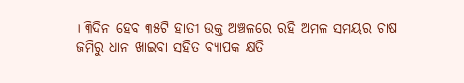। ୩ିଦିନ ହେବ ୩୫ଟି ହାତୀ ଉକ୍ତ ଅଞ୍ଚଳରେ ରହି ଅମଳ ସମୟର ଚାଷ ଜମିରୁ ଧାନ ଖାଇବା ସହିତ ବ୍ୟାପକ କ୍ଷତି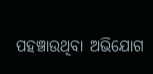ପହଞ୍ଚାଉଥିବା ଅଭିଯୋଗ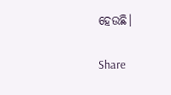ହେଉଛି।

Share